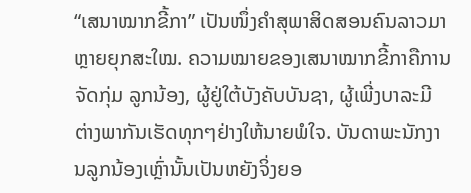“ເສນາໝາກຂີ້ກາ” ເປັນໜຶ່ງຄຳສຸພາສິດສອນຄົນລາວມາຫຼາຍຍຸກສະໃໝ. ຄວາມໝາຍຂອງເສນາໝາກຂີ້ກາຄືການຈັດກຸ່ມ ລູກນ້ອງ, ຜູ້ຢູ່ໃຕ້ບັງຄັບບັນຊາ, ຜູ້ເພີ່ງບາລະມີ ຕ່າງພາກັນເຮັດທຸກໆຢ່າງໃຫ້ນາຍພໍໃຈ. ບັນດາພະນັກງານລູກນ້ອງເຫຼົ່ານັ້ນເປັນຫຍັງຈິ່ງຍອ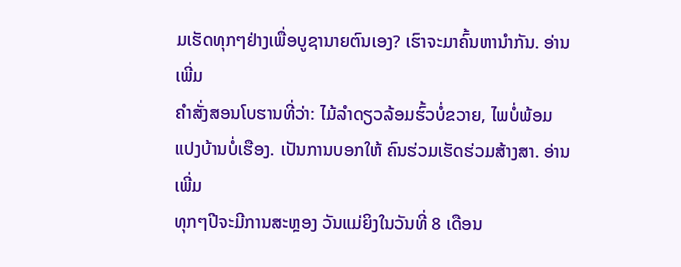ມເຮັດທຸກໆຢ່າງເພື່ອບູຊານາຍຕົນເອງ? ເຮົາຈະມາຄົ້ນຫານຳກັນ. ອ່ານເພີ່ມ
ຄຳສັ່ງສອນໂບຮານທີ່ວ່າ: ໄມ້ລຳດຽວລ້ອມຮົ້ວບໍ່ຂວາຍ, ໄພບໍ່ພ້ອມແປງບ້ານບໍ່ເຮືອງ. ເປັນການບອກໃຫ້ ຄົນຮ່ວມເຮັດຮ່ວມສ້າງສາ. ອ່ານເພີ່ມ
ທຸກໆປີຈະມີການສະຫຼອງ ວັນແມ່ຍິງໃນວັນທີ່ 8 ເດືອນ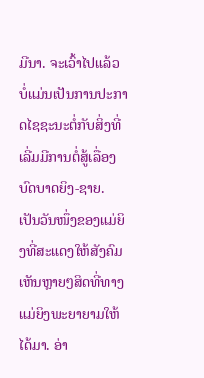ມີນາ. ຈະເວົ້າໄປແລ້ວບໍ່ແມ່ນເປັນການປະກາດໄຊຊະນະຕໍ່ກັບສິ່ງທີ່ເລີ່ມມີການຕໍ່ສູ້ເລື່ອງບົດບາດຍິງ-ຊາຍ. ເປັນວັນໜຶ່ງຂອງແມ່ຍິງທີ່ສະແດງໃຫ້ສັງຄົມເຫັນຫຼາຍໆສິດທີ່ທາງແມ່ຍິງພະຍາຍາມໃຫ້ໄດ້ມາ. ອ່າ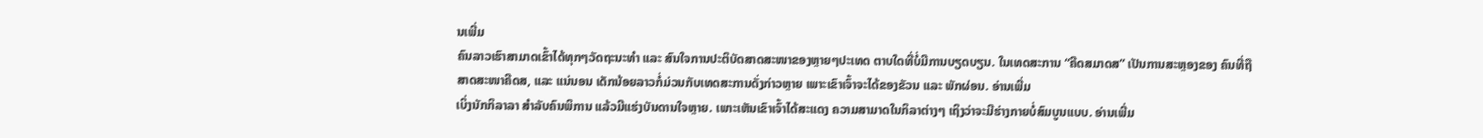ນເພີ່ມ
ຄົນລາວເຮົາສາມາດເຂົ້າໄດ້ທຸກໆວັດຖະນະທຳ ແລະ ສົນໃຈການປະຕິບັດສາດສະໜາຂອງຫຼາຍໆປະເທດ ຕາບໃດທີ່ບໍ່ມີການບຽດບຽນ. ໃນເທດສະການ “ຄີດສມາດສ” ເປັນການສະຫຼອງຂອງ ຄົນທີ່ຖືສາດສະໜາຄີດສ, ແລະ ແນ່ນອນ ເດັກນ້ອຍລາວກໍ່ມ່ວນກັບເທດສະການດັ່ງກ່າວຫຼາຍ ເພາະເຂົາເຈົ້າຈະໄດ້ຂອງຂັວນ ແລະ ພັກຜ່ອນ. ອ່ານເພີ່ມ
ເບິ່ງນັກກິລາລາ ສຳລັບຄົນພິການ ແລ້ວມີແຮ່ງບັນດານໃຈຫຼາຍ. ເພາະເຫັນເຂົາເຈົ້າໄດ້ສະແດງ ຄວາມສາມາດໃນກິລາຕ່າງໆ ເຖິງວ່າຈະມີຮ່າງກາຍບໍ່ສົມບູນແບບ. ອ່ານເພີ່ມ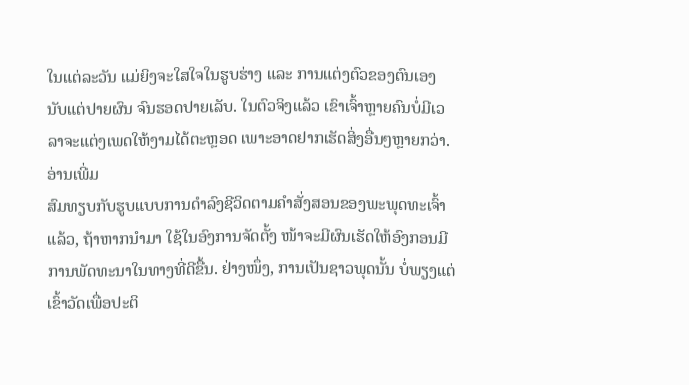ໃນແຕ່ລະວັນ ແມ່ຍິງຈະໃສໃຈໃນຮູບຮ່າງ ແລະ ການແຕ່ງຕົວຂອງຕົນເອງ ນັບແຕ່ປາຍຜົນ ຈົນຮອດປາຍເລັບ. ໃນຕົວຈິງແລ້ວ ເຂົາເຈົ້າຫຼາຍຄົນບໍ່ມີເວລາຈະແຕ່ງເພດໃຫ້ງາມໄດ້ຕະຫຼອດ ເພາະອາດຢາກເຮັດສິ່ງອື່ນໆຫຼາຍກວ່າ. ອ່ານເພີ່ມ
ສົມທຽບກັບຮູບແບບການດຳລົງຊີວິດຕາມຄຳສັ່ງສອນຂອງພະພຸດທະເຈົ້າແລ້ວ, ຖ້າຫາກນຳມາ ໃຊ້ໃນອົງການຈັດຕັ້ງ ໜ້າຈະມີຜົນເຮັດໃຫ້ອົງກອນມີການພັດທະນາໃນທາງທີ່ດີຂື້ນ. ຢ່າງໜຶ່ງ, ການເປັນຊາວພຸດນັ້ນ ບໍ່ພຽງແຕ່ເຂົ້າວັດເພື່ອປະຕິ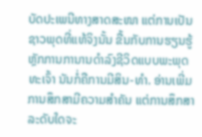ບັດປະເພນີທາງສາດສະໜາ ແຕ່ການເປັນຊາວພຸດທີ່ແທ້ຈິງນັ້ນ ຂື້ນກັບການຮຽນຮູ້ຫຼັກການການານດຳລົງຊີວິດແບບພະພຸດທະເຈົ້າ ນັນກໍ່ຄືການມີສິນ-ທຳ. ອ່ານເພີ່ມ
ການສຶກສາມີຄວາມສຳຄັນ ແຕ່ການສຶກສາລະດັບໃດຈະ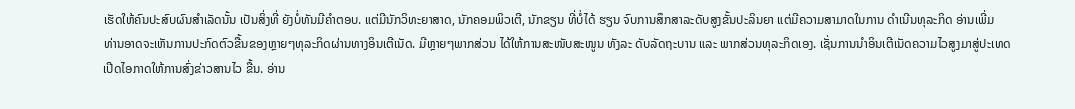ເຮັດໃຫ້ຄົນປະສົບຜົນສຳເລັດນັ້ນ ເປັນສິ່ງທີ່ ຍັງບໍ່ທັນມີຄຳຕອບ. ແຕ່ມີນັກວິທະຍາສາດ, ນັກຄອມພິວເຕີ, ນັກຂຽນ ທີ່ບໍ່ໄດ້ ຮຽນ ຈົບການສຶກສາລະດັບສູງຂັ້ນປະລິນຍາ ແຕ່ມີຄວາມສາມາດໃນການ ດຳເນີນທຸລະກິດ ອ່ານເພີ່ມ
ທ່ານອາດຈະເຫັນການປະກົດຕົວຂື້ນຂອງຫຼາຍໆທຸລະກິດຜ່ານທາງອິນເຕີເນັດ. ມີຫຼາຍໆພາກສ່ວນ ໄດ້ໃຫ້ການສະໜັບສະໜູນ ທັງລະ ດັບລັດຖະບານ ແລະ ພາກສ່ວນທຸລະກິດເອງ. ເຊັ່ນການນຳອິນເຕີເນັດຄວາມໄວສູງມາສູ່ປະເທດ ເປີດໄອກາດໃຫ້ການສົ່ງຂ່າວສານໄວ ຂື້ນ. ອ່ານ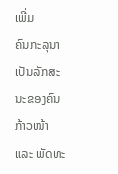ເພີ່ມ
ຄົນກະລຸນາເປັນລັກສະນະຂອງຄົນກ້າວໜ້າ ແລະ ພັດທະ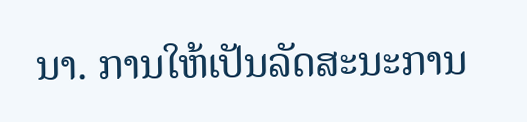ນາ. ການໃຫ້ເປັນລັດສະນະການ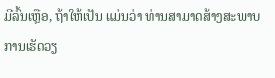ມີລົ້ນເຫຼືອ, ຖ້າໃຫ້ເປັນ ແມ່ນວ່າ ທ່ານສາມາດສ້າງສະພາບການເຮັດວຽ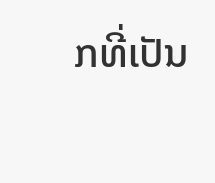ກທີ່ເປັນ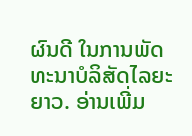ຜົນດີ ໃນການພັດທະນາບໍລິສັດໄລຍະຍາວ. ອ່ານເພີ່ມ